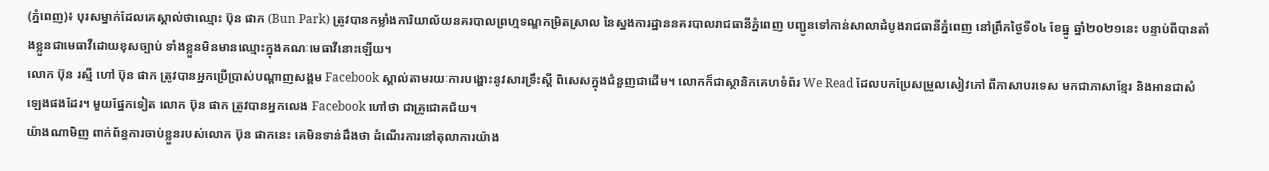(ភ្នំពេញ)៖ បុរសម្នាក់ដែលគេស្គាល់ថាឈ្មោះ ប៊ុន ផាក (Bun Park) ត្រូវបានកម្លាំងការិយាល័យនគរបាលព្រហ្មទណ្ឌកម្រិតស្រាល នៃស្នងការដ្ឋាននគរបាលរាជធានីភ្នំពេញ បញ្ជូនទៅកាន់សាលាដំបូងរាជធានីភ្នំពេញ នៅព្រឹកថ្ងៃទី០៤ ខែធ្នូ ឆ្នាំ២០២១នេះ បន្ទាប់ពីបានតាំងខ្លួនជាមេធាវីដោយខុសច្បាប់ ទាំងខ្លួនមិនមានឈ្មោះក្នុងគណៈមេធាវីនោះឡើយ។
លោក ប៊ុន រស្មី ហៅ ប៊ុន ផាក ត្រូវបានអ្នកប្រើប្រាស់បណ្ដាញសង្គម Facebook ស្គាល់តាមរយៈការបង្ហោះនូវសារទ្រឹះស្ដី ពិសេសក្នុងជំនួញជាដើម។ លោកក៏ជាស្ថានិកគេហទំព័រ We Read ដែលបកប្រែសម្រួលសៀវភៅ ពីភាសាបរទេស មកជាភាសាខ្មែរ និងអានជាសំឡេងផងដែរ។ មួយផ្នែកទៀត លោក ប៊ុន ផាក ត្រូវបានអ្នកលេង Facebook ហៅថា ជាគ្រូជោគជ័យ។
យ៉ាងណាមិញ ពាក់ព័ន្ធការចាប់ខ្លួនរបស់លោក ប៊ុន ផាកនេះ គេមិនទាន់ដឹងថា ដំណើរការនៅតុលាការយ៉ាង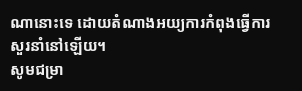ណានោះទេ ដោយតំណាងអយ្យការកំពុងធ្វើការសួរនាំនៅឡើយ។
សូមជម្រា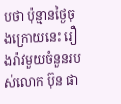បថា ប៉ុន្មានថ្ងៃចុងក្រោយនេះ រឿងរ៉ាវមួយចំនួនរបស់លោក ប៊ុន ផា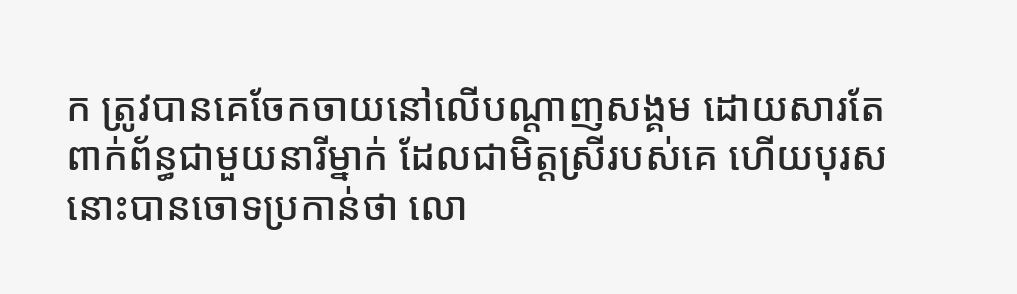ក ត្រូវបានគេចែកចាយនៅលើបណ្ដាញសង្គម ដោយសារតែពាក់ព័ន្ធជាមួយនារីម្នាក់ ដែលជាមិត្តស្រីរបស់គេ ហើយបុរសនោះបានចោទប្រកាន់ថា លោ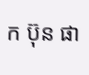ក ប៊ុន ផា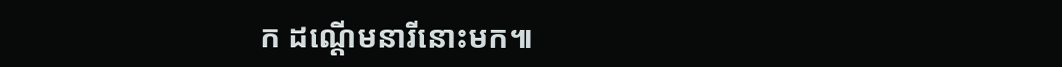ក ដណ្ដើមនារីនោះមក៕